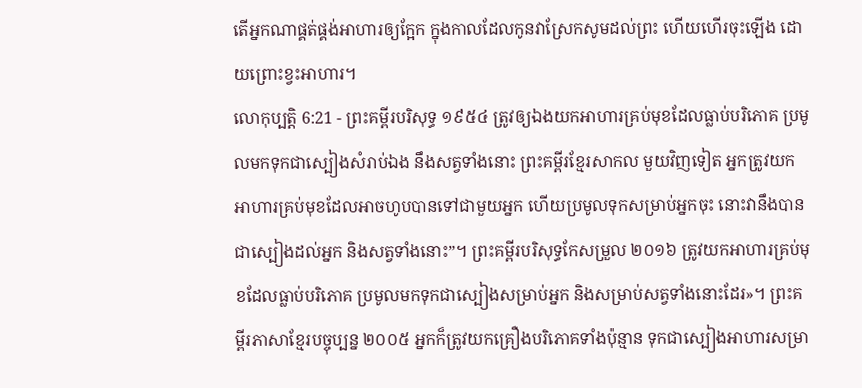តើអ្នកណាផ្គត់ផ្គង់អាហារឲ្យក្អែក ក្នុងកាលដែលកូនវាស្រែកសូមដល់ព្រះ ហើយហើរចុះឡើង ដោយព្រោះខ្វះអាហារ។
លោកុប្បត្តិ 6:21 - ព្រះគម្ពីរបរិសុទ្ធ ១៩៥៤ ត្រូវឲ្យឯងយកអាហារគ្រប់មុខដែលធ្លាប់បរិភោគ ប្រមូលមកទុកជាស្បៀងសំរាប់ឯង នឹងសត្វទាំងនោះ ព្រះគម្ពីរខ្មែរសាកល មួយវិញទៀត អ្នកត្រូវយកអាហារគ្រប់មុខដែលអាចហូបបានទៅជាមួយអ្នក ហើយប្រមូលទុកសម្រាប់អ្នកចុះ នោះវានឹងបានជាស្បៀងដល់អ្នក និងសត្វទាំងនោះ”។ ព្រះគម្ពីរបរិសុទ្ធកែសម្រួល ២០១៦ ត្រូវយកអាហារគ្រប់មុខដែលធ្លាប់បរិភោគ ប្រមូលមកទុកជាស្បៀងសម្រាប់អ្នក និងសម្រាប់សត្វទាំងនោះដែរ»។ ព្រះគម្ពីរភាសាខ្មែរបច្ចុប្បន្ន ២០០៥ អ្នកក៏ត្រូវយកគ្រឿងបរិភោគទាំងប៉ុន្មាន ទុកជាស្បៀងអាហារសម្រា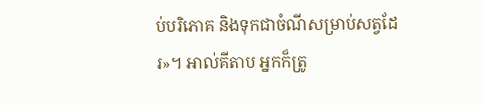ប់បរិភោគ និងទុកជាចំណីសម្រាប់សត្វដែរ»។ អាល់គីតាប អ្នកក៏ត្រូ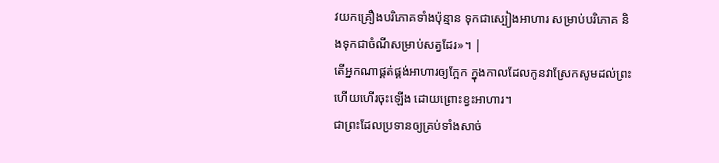វយកគ្រឿងបរិភោគទាំងប៉ុន្មាន ទុកជាស្បៀងអាហារ សម្រាប់បរិភោគ និងទុកជាចំណីសម្រាប់សត្វដែរ»។ |
តើអ្នកណាផ្គត់ផ្គង់អាហារឲ្យក្អែក ក្នុងកាលដែលកូនវាស្រែកសូមដល់ព្រះ ហើយហើរចុះឡើង ដោយព្រោះខ្វះអាហារ។
ជាព្រះដែលប្រទានឲ្យគ្រប់ទាំងសាច់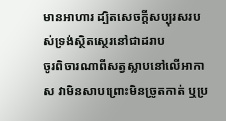មានអាហារ ដ្បិតសេចក្ដីសប្បុរសរបស់ទ្រង់ស្ថិតស្ថេរនៅជាដរាប
ចូរពិចារណាពីសត្វស្លាបនៅលើអាកាស វាមិនសាបព្រោះមិនច្រូតកាត់ ឬប្រ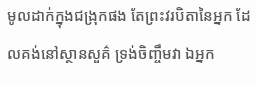មូលដាក់ក្នុងជង្រុកផង តែព្រះវរបិតានៃអ្នក ដែលគង់នៅស្ថានសួគ៌ ទ្រង់ចិញ្ចឹមវា ឯអ្នក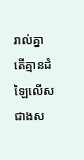រាល់គ្នា តើគ្មានដំឡៃលើសជាងស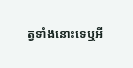ត្វទាំងនោះទេឬអី